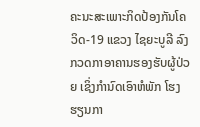ຄະນະສະເພາະກິດປ້ອງກັນໂຄວິດ-19 ແຂວງ ໄຊຍະບູລີ ລົງກວດກາອາຄານຮອງຮັບຜູ້ປ່ວຍ ເຊິ່ງກໍານົດເອົາຫໍພັກ ໂຮງຮຽນກາ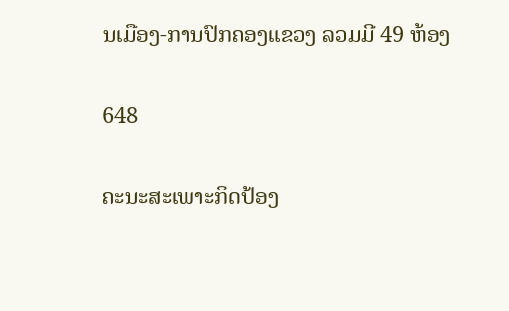ນເມືອງ-ການປົກຄອງແຂວງ ລວມມີ 49 ຫ້ອງ

648

ຄະນະສະເພາະກິດປ້ອງ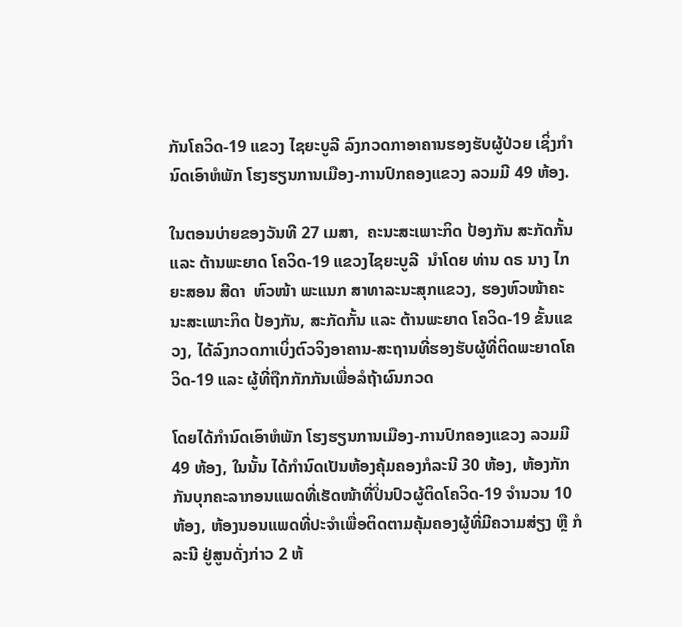ກັນໂຄວິດ-19 ແຂວງ ໄຊຍະບູລີ ລົງກວດກາອາຄານຮອງຮັບຜູ້ປ່ວຍ ເຊິ່ງກໍານົດເອົາຫໍພັກ ໂຮງຮຽນການເມືອງ-ການປົກຄອງແຂວງ ລວມມີ 49 ຫ້ອງ.

ໃນຕອນບ່າຍຂອງວັນທີ 27 ເມສາ,  ຄະນະສະເພາະກິດ ປ້ອງກັນ ສະກັດກັ້ນ ແລະ ຕ້ານພະຍາດ ໂຄວິດ-19 ແຂວງໄຊຍະບູລີ  ນໍາໂດຍ ທ່ານ ດຣ ນາງ ໄກຍະສອນ ສີດາ  ຫົວໜ້າ ພະແນກ ສາທາລະນະສຸກແຂວງ, ຮອງຫົວໜ້າຄະນະສະເພາະກິດ ປ້ອງກັນ, ສະກັດກັ້ນ ແລະ ຕ້ານພະຍາດ ໂຄວິດ-19 ຂັ້ນແຂວງ, ໄດ້ລົງກວດກາເບິ່ງຕົວຈິງອາຄານ-ສະຖານທີ່ຮອງຮັບຜູ້ທີ່ຕິດພະຍາດໂຄວິດ-19 ແລະ ຜູ້ທີ່ຖືກກັກກັນເພື່ອລໍຖ້າຜົນກວດ

ໂດຍໄດ້ກໍານົດເອົາຫໍພັກ ໂຮງຮຽນການເມືອງ-ການປົກຄອງແຂວງ ລວມມີ 49 ຫ້ອງ, ໃນນັ້ນ ໄດ້ກໍານົດເປັນຫ້ອງຄຸ້ມຄອງກໍລະນີ 30 ຫ້ອງ, ຫ້ອງກັກກັນບຸກຄະລາກອນແພດທີ່ເຮັດໜ້າທີ່ປິ່ນປົວຜູ້ຕິດໂຄວິດ-19 ຈໍານວນ 10 ຫ້ອງ, ຫ້ອງນອນແພດທີ່ປະຈໍາເພື່ອຕິດຕາມຄຸ້ມຄອງຜູ້ທີ່ມີຄວາມສ່ຽງ ຫຼື ກໍລະນີ ຢູ່ສູນດັ່ງກ່າວ 2 ຫ້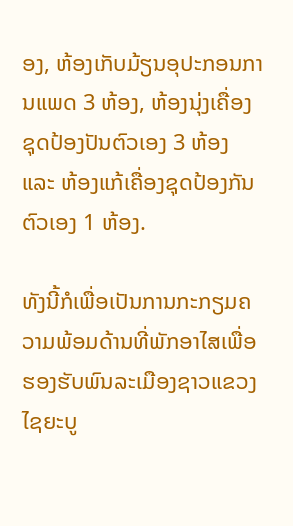ອງ, ຫ້ອງເກັບມ້ຽນອຸປະກອນການແພດ 3 ຫ້ອງ, ຫ້ອງນຸ່ງເຄື່ອງຊຸດປ້ອງປັນຕົວເອງ 3 ຫ້ອງ ແລະ ຫ້ອງແກ້ເຄື່ອງຊຸດປ້ອງກັນຕົວເອງ 1 ຫ້ອງ.

ທັງນີ້ກໍເພື່ອເປັນການກະກຽມຄວາມພ້ອມດ້ານທີ່ພັກອາໄສເພື່ອຮອງຮັບພົນລະເມືອງຊາວແຂວງ ໄຊຍະບູ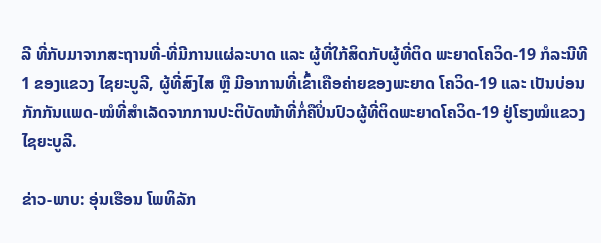ລີ ທີ່ກັບມາຈາກສະຖານທີ່-ທີ່ມີການແຜ່ລະບາດ ແລະ ຜູ້ທີ່ໃກ້ສິດກັບຜູ້ທີ່ຕິດ ພະຍາດໂຄວິດ-19 ກໍລະນີທີ 1 ຂອງແຂວງ ໄຊຍະບູລີ, ຜູ້ທີ່ສົງໄສ ຫຼື ມີອາການທີ່ເຂົ້າເຄືອຄ່າຍຂອງພະຍາດ ໂຄວິດ-19 ແລະ ເປັນບ່ອນກັກກັນແພດ-ໝໍທີ່ສໍາເລັດຈາກການປະຕິບັດໜ້າທີ່ກໍ່ຄືປິ່ນປົວຜູ້ທີ່ຕິດພະຍາດໂຄວິດ-19 ຢູ່ໂຮງໝໍແຂວງ ໄຊຍະບູລີ.

ຂ່າວ-ພາບ: ອຸ່ນເຮືອນ ໂພທິລັກ